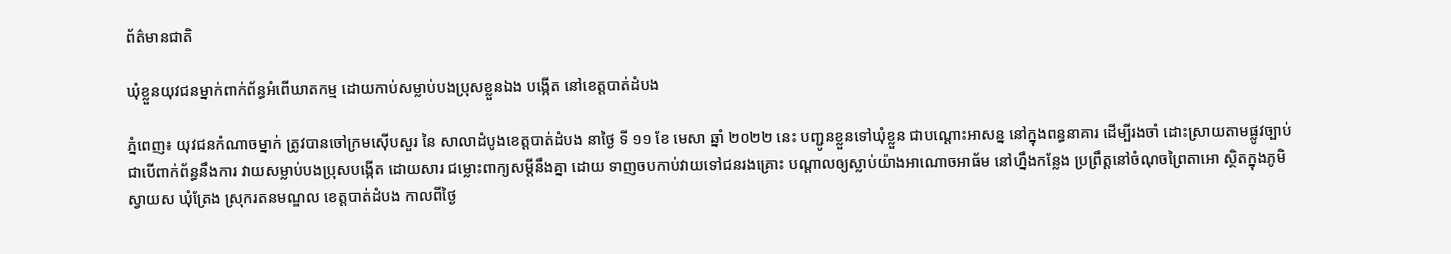ព័ត៌មានជាតិ

ឃុំខ្លួនយុវជនម្នាក់ពាក់ព័ន្ធអំពើឃាតកម្ម ដោយកាប់សម្លាប់បងប្រុសខ្លួនឯង បង្កើត នៅខេត្តបាត់ដំបង

ភ្នំពេញ៖ យុវជនកំណាចម្នាក់ ត្រូវបានចៅក្រមស៊ើបសួរ នៃ សាលាដំបូងខេត្តបាត់ដំបង នាថ្ងៃ ទី ១១ ខែ មេសា ឆ្នាំ ២០២២ នេះ បញ្ជូនខ្លួនទៅឃុំខ្លួន ជាបណ្ដោះអាសន្ន នៅក្នុងពន្ធនាគារ ដើម្បីរងចាំ ដោះស្រាយតាមផ្លូវច្បាប់ ជាបើពាក់ព័ន្ធនឹងការ វាយសម្លាប់បងប្រុសបង្កើត ដោយសារ ជម្លោះពាក្យសម្តីនឹងគ្នា ដោយ ទាញចបកាប់វាយទៅជនរងគ្រោះ បណ្តាលឲ្យស្លាប់យ៉ាងអាណោចអាធ័ម នៅហ្នឹងកន្លែង ប្រព្រឹត្តនៅចំណុចព្រៃតាអោ ស្ថិតក្នុងភូមិស្វាយស ឃុំត្រែង ស្រុករតនមណ្ឌល ខេត្តបាត់ដំបង កាលពីថ្ងៃ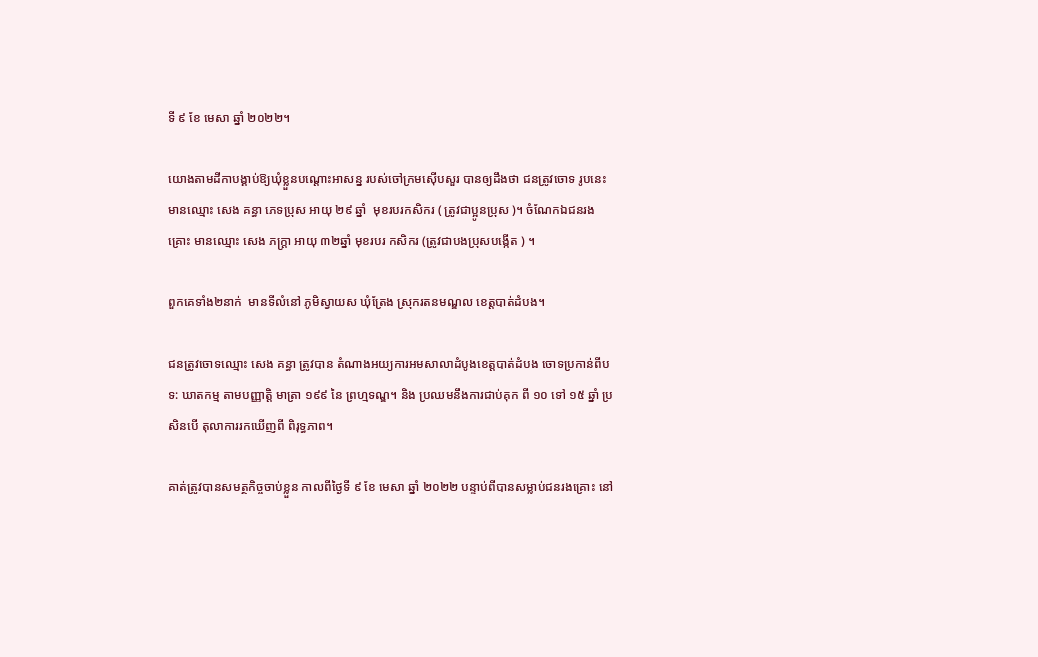ទី ៩ ខែ មេសា ឆ្នាំ ២០២២។

យោងតាមដីកាបង្គាប់ឱ្យឃុំខ្លួនបណ្ដោះអាសន្ន របស់ចៅក្រមស៊ើបសួរ បានឲ្យដឹងថា ជនត្រូវចោទ រូបនេះ មានឈ្មោះ សេង គន្ធា ភេទប្រុស អាយុ ២៩ ឆ្នាំ  មុខរបរកសិករ ( ត្រូវជាប្អូនប្រុស )។ ចំណែកឯជនរងគ្រោះ មានឈ្មោះ សេង ភក្ត្រា អាយុ ៣២ឆ្នាំ មុខរបរ កសិករ (ត្រូវជាបងប្រុសបង្កើត ) ។

ពួកគេទាំង២នាក់  មានទីលំនៅ ភូមិស្វាយស ឃុំត្រែង ស្រុករតនមណ្ឌល ខេត្តបាត់ដំបង។

ជនត្រូវចោទឈ្មោះ សេង គន្ធា ត្រូវបាន តំណាងអយ្យការអមសាលាដំបូងខេត្តបាត់ដំបង ចោទប្រកាន់ពីបទ: ឃាតកម្ម តាមបញ្ញាត្តិ មាត្រា ១៩៩ នៃ ព្រហ្មទណ្ឌ។ និង ប្រឈមនឹងការជាប់គុក ពី ១០ ទៅ ១៥ ឆ្នាំ ប្រសិនបើ តុលាការរកឃើញពី ពិរុទ្ធភាព។

គាត់ត្រូវបានសមត្ថកិច្ចចាប់ខ្លួន កាលពីថ្ងៃទី ៩ ខែ មេសា ឆ្នាំ ២០២២ បន្ទាប់ពីបានសម្លាប់ជនរងគ្រោះ នៅ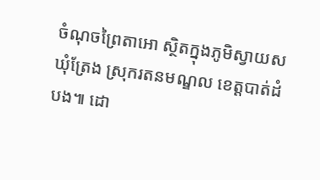ចំណុចព្រៃតាអោ ស្ថិតក្នុងភូមិស្វាយស ឃុំត្រែង ស្រុករតនមណ្ឌល ខេត្តបាត់ដំបង៕ ដោ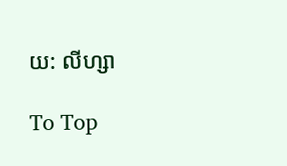យ: លីហ្សា

To Top